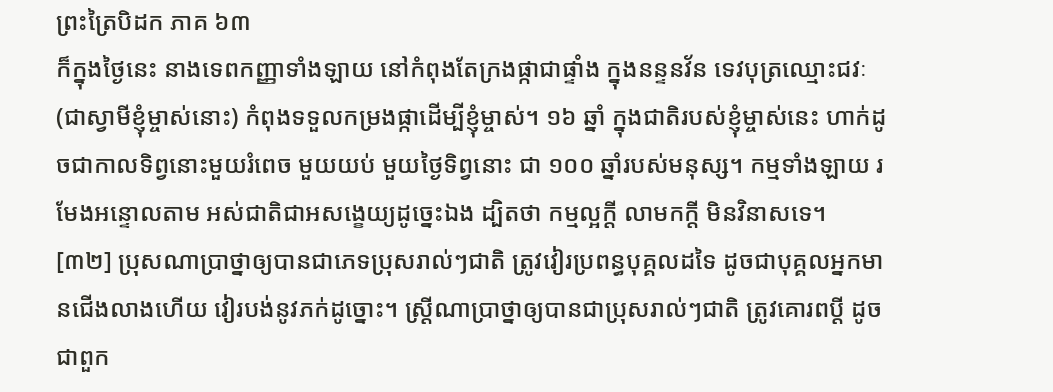ព្រះត្រៃបិដក ភាគ ៦៣
ក៏ក្នុងថ្ងៃនេះ នាងទេពកញ្ញាទាំងឡាយ នៅកំពុងតែក្រងផ្កាជាផ្ទាំង ក្នុងនន្ទនវ័ន ទេវបុត្រឈ្មោះជវៈ (ជាស្វាមីខ្ញុំម្ចាស់នោះ) កំពុងទទួលកម្រងផ្កាដើម្បីខ្ញុំម្ចាស់។ ១៦ ឆ្នាំ ក្នុងជាតិរបស់ខ្ញុំម្ចាស់នេះ ហាក់ដូចជាកាលទិព្វនោះមួយរំពេច មួយយប់ មួយថ្ងៃទិព្វនោះ ជា ១០០ ឆ្នាំរបស់មនុស្ស។ កម្មទាំងឡាយ រមែងអន្ទោលតាម អស់ជាតិជាអសង្ខេយ្យដូច្នេះឯង ដ្បិតថា កម្មល្អក្តី លាមកក្តី មិនវិនាសទេ។
[៣២] ប្រុសណាប្រាថ្នាឲ្យបានជាភេទប្រុសរាល់ៗជាតិ ត្រូវវៀរប្រពន្ធបុគ្គលដទៃ ដូចជាបុគ្គលអ្នកមានជើងលាងហើយ វៀរបង់នូវភក់ដូច្នោះ។ ស្រ្តីណាប្រាថ្នាឲ្យបានជាប្រុសរាល់ៗជាតិ ត្រូវគោរពប្តី ដូចជាពួក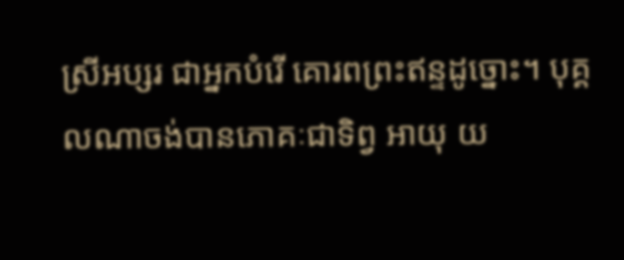ស្រីអប្សរ ជាអ្នកបំរើ គោរពព្រះឥន្ទដូច្នោះ។ បុគ្គលណាចង់បានភោគៈជាទិព្វ អាយុ យ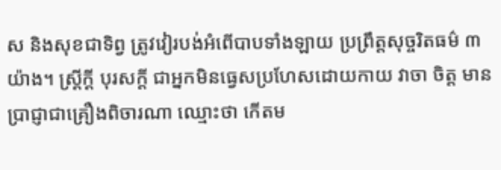ស និងសុខជាទិព្វ ត្រូវវៀរបង់អំពើបាបទាំងឡាយ ប្រព្រឹត្តសុច្ចរិតធម៌ ៣ យ៉ាង។ ស្រ្តីក្តី បុរសក្តី ជាអ្នកមិនធ្វេសប្រហែសដោយកាយ វាចា ចិត្ត មានប្រាជ្ញាជាគ្រឿងពិចារណា ឈ្មោះថា កើតម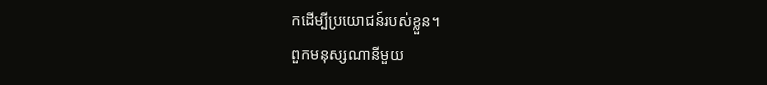កដើម្បីប្រយោជន៍របស់ខ្លួន។
ពួកមនុស្សណានីមួយ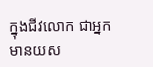ក្នុងជីវលោក ជាអ្នកមានយស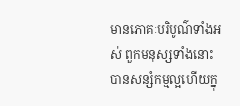មានភោគៈបរិបូណ៌ទាំងអស់ ពួកមនុស្សទាំងនោះ បានសន្សំកម្មល្អហើយក្នុ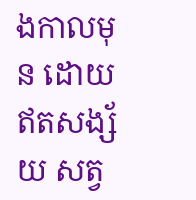ងកាលមុន ដោយឥតសង្ស័យ សត្វ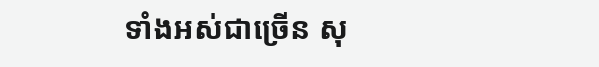ទាំងអស់ជាច្រើន សុ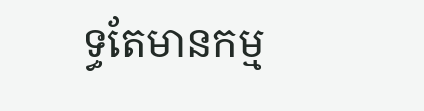ទ្ធតែមានកម្ម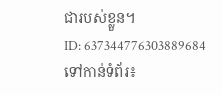ជារបស់ខ្លួន។
ID: 637344776303889684
ទៅកាន់ទំព័រ៖